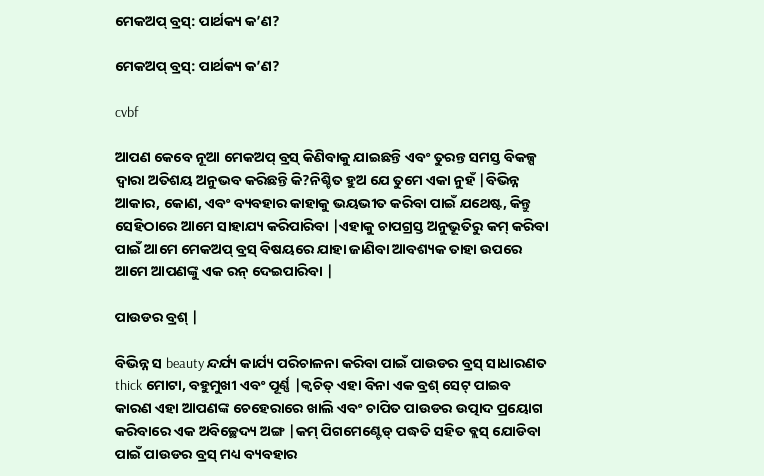ମେକଅପ୍ ବ୍ରସ୍: ପାର୍ଥକ୍ୟ କ’ଣ?

ମେକଅପ୍ ବ୍ରସ୍: ପାର୍ଥକ୍ୟ କ’ଣ?

cvbf

ଆପଣ କେବେ ନୂଆ ମେକଅପ୍ ବ୍ରସ୍ କିଣିବାକୁ ଯାଇଛନ୍ତି ଏବଂ ତୁରନ୍ତ ସମସ୍ତ ବିକଳ୍ପ ଦ୍ୱାରା ଅତିଶୟ ଅନୁଭବ କରିଛନ୍ତି କି?ନିଶ୍ଚିତ ହୁଅ ଯେ ତୁମେ ଏକା ନୁହଁ |ବିଭିନ୍ନ ଆକାର, କୋଣ, ଏବଂ ବ୍ୟବହାର କାହାକୁ ଭୟଭୀତ କରିବା ପାଇଁ ଯଥେଷ୍ଟ, କିନ୍ତୁ ସେହିଠାରେ ଆମେ ସାହାଯ୍ୟ କରିପାରିବା |ଏହାକୁ ଚାପଗ୍ରସ୍ତ ଅନୁଭୂତିରୁ କମ୍ କରିବା ପାଇଁ ଆମେ ମେକଅପ୍ ବ୍ରସ୍ ବିଷୟରେ ଯାହା ଜାଣିବା ଆବଶ୍ୟକ ତାହା ଉପରେ ଆମେ ଆପଣଙ୍କୁ ଏକ ରନ୍ ଦେଇପାରିବା |

ପାଉଡର ବ୍ରଶ୍ |

ବିଭିନ୍ନ ସ beauty ନ୍ଦର୍ଯ୍ୟ କାର୍ଯ୍ୟ ପରିଚାଳନା କରିବା ପାଇଁ ପାଉଡର ବ୍ରସ୍ ସାଧାରଣତ thick ମୋଟା, ବହୁମୁଖୀ ଏବଂ ପୂର୍ଣ୍ଣ |କ୍ୱଚିତ୍ ଏହା ବିନା ଏକ ବ୍ରଶ୍ ସେଟ୍ ପାଇବ କାରଣ ଏହା ଆପଣଙ୍କ ଚେହେରାରେ ଖାଲି ଏବଂ ଚାପିତ ପାଉଡର ଉତ୍ପାଦ ପ୍ରୟୋଗ କରିବାରେ ଏକ ଅବିଚ୍ଛେଦ୍ୟ ଅଙ୍ଗ |କମ୍ ପିଗମେଣ୍ଟେଡ୍ ପଦ୍ଧତି ସହିତ ବ୍ଲସ୍ ଯୋଡିବା ପାଇଁ ପାଉଡର ବ୍ରସ୍ ମଧ୍ୟ ବ୍ୟବହାର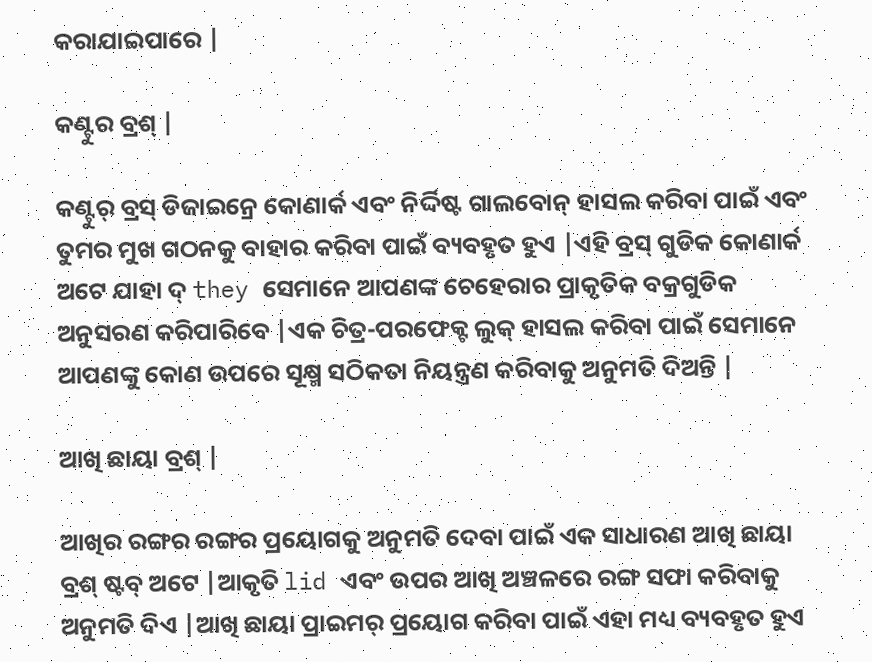କରାଯାଇପାରେ |

କଣ୍ଟୁର ବ୍ରଶ୍ |

କଣ୍ଟୁର୍ ବ୍ରସ୍ ଡିଜାଇନ୍ରେ କୋଣାର୍କ ଏବଂ ନିର୍ଦ୍ଦିଷ୍ଟ ଗାଲବୋନ୍ ହାସଲ କରିବା ପାଇଁ ଏବଂ ତୁମର ମୁଖ ଗଠନକୁ ବାହାର କରିବା ପାଇଁ ବ୍ୟବହୃତ ହୁଏ |ଏହି ବ୍ରସ୍ ଗୁଡିକ କୋଣାର୍କ ଅଟେ ଯାହା ଦ୍ they ସେମାନେ ଆପଣଙ୍କ ଚେହେରାର ପ୍ରାକୃତିକ ବକ୍ରଗୁଡିକ ଅନୁସରଣ କରିପାରିବେ |ଏକ ଚିତ୍ର-ପରଫେକ୍ଟ ଲୁକ୍ ହାସଲ କରିବା ପାଇଁ ସେମାନେ ଆପଣଙ୍କୁ କୋଣ ଉପରେ ସୂକ୍ଷ୍ମ ସଠିକତା ନିୟନ୍ତ୍ରଣ କରିବାକୁ ଅନୁମତି ଦିଅନ୍ତି |

ଆଖି ଛାୟା ବ୍ରଶ୍ |

ଆଖିର ରଙ୍ଗର ରଙ୍ଗର ପ୍ରୟୋଗକୁ ଅନୁମତି ଦେବା ପାଇଁ ଏକ ସାଧାରଣ ଆଖି ଛାୟା ବ୍ରଶ୍ ଷ୍ଟବ୍ ଅଟେ |ଆକୃତି lid ଏବଂ ଉପର ଆଖି ଅଞ୍ଚଳରେ ରଙ୍ଗ ସଫା କରିବାକୁ ଅନୁମତି ଦିଏ |ଆଖି ଛାୟା ପ୍ରାଇମର୍ ପ୍ରୟୋଗ କରିବା ପାଇଁ ଏହା ମଧ୍ୟ ବ୍ୟବହୃତ ହୁଏ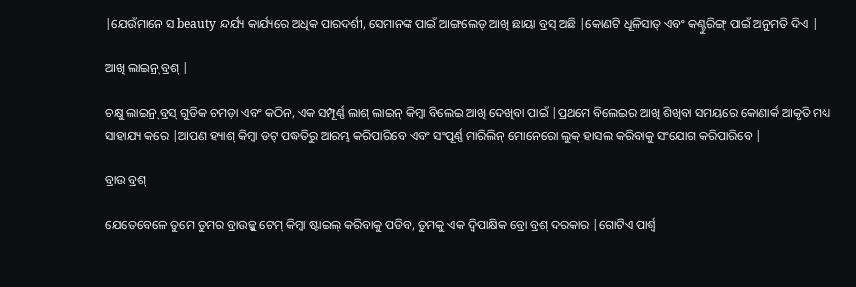|ଯେଉଁମାନେ ସ beauty ନ୍ଦର୍ଯ୍ୟ କାର୍ଯ୍ୟରେ ଅଧିକ ପାରଦର୍ଶୀ, ସେମାନଙ୍କ ପାଇଁ ଆଙ୍ଗଲେଡ୍ ଆଖି ଛାୟା ବ୍ରସ୍ ଅଛି |କୋଣଟି ଧୂଳିସାତ୍ ଏବଂ କଣ୍ଟୁରିଙ୍ଗ୍ ପାଇଁ ଅନୁମତି ଦିଏ |

ଆଖି ଲାଇନ୍ର୍ ବ୍ରଶ୍ |

ଚକ୍ଷୁ ଲାଇନ୍ର୍ ବ୍ରସ୍ ଗୁଡିକ ଚମଡ଼ା ଏବଂ କଠିନ, ଏକ ସମ୍ପୂର୍ଣ୍ଣ ଲାଶ୍ ଲାଇନ୍ କିମ୍ବା ବିଲେଇ ଆଖି ଦେଖିବା ପାଇଁ |ପ୍ରଥମେ ବିଲେଇର ଆଖି ଶିଖିବା ସମୟରେ କୋଣାର୍କ ଆକୃତି ମଧ୍ୟ ସାହାଯ୍ୟ କରେ |ଆପଣ ହ୍ୟାଶ୍ କିମ୍ବା ଡଟ୍ ପଦ୍ଧତିରୁ ଆରମ୍ଭ କରିପାରିବେ ଏବଂ ସଂପୂର୍ଣ୍ଣ ମାରିଲିନ୍ ମୋନେରୋ ଲୁକ୍ ହାସଲ କରିବାକୁ ସଂଯୋଗ କରିପାରିବେ |

ବ୍ରାଉ ବ୍ରଶ୍

ଯେତେବେଳେ ତୁମେ ତୁମର ବ୍ରାଉଜ୍କୁ ଟେମ୍ କିମ୍ବା ଷ୍ଟାଇଲ୍ କରିବାକୁ ପଡିବ, ତୁମକୁ ଏକ ଦ୍ୱିପାକ୍ଷିକ ବ୍ରୋ ବ୍ରଶ୍ ଦରକାର |ଗୋଟିଏ ପାର୍ଶ୍ୱ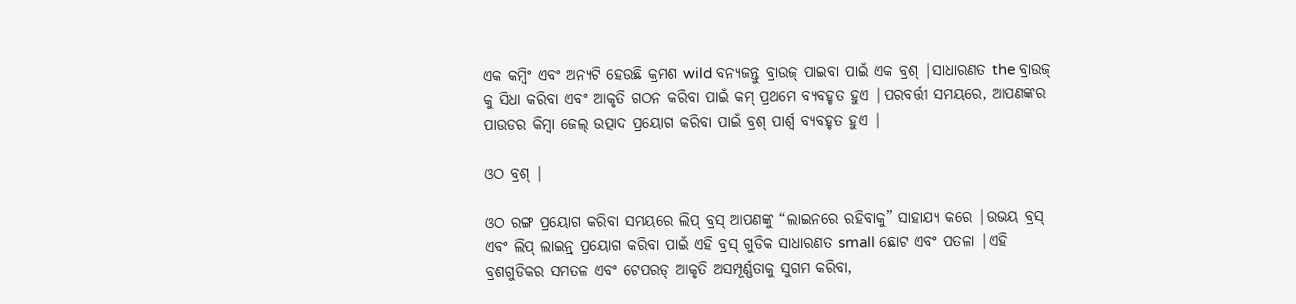ଏକ କମ୍ବିଂ ଏବଂ ଅନ୍ୟଟି ହେଉଛି କ୍ରମଶ wild ବନ୍ୟଜନ୍ତୁ ବ୍ରାଉଜ୍ ପାଇବା ପାଇଁ ଏକ ବ୍ରଶ୍ |ସାଧାରଣତ the ବ୍ରାଉଜ୍ କୁ ସିଧା କରିବା ଏବଂ ଆକୃତି ଗଠନ କରିବା ପାଇଁ କମ୍ ପ୍ରଥମେ ବ୍ୟବହୃତ ହୁଏ |ପରବର୍ତ୍ତୀ ସମୟରେ, ଆପଣଙ୍କର ପାଉଡର କିମ୍ବା ଜେଲ୍ ଉତ୍ପାଦ ପ୍ରୟୋଗ କରିବା ପାଇଁ ବ୍ରଶ୍ ପାର୍ଶ୍ୱ ବ୍ୟବହୃତ ହୁଏ |

ଓଠ ବ୍ରଶ୍ |

ଓଠ ରଙ୍ଗ ପ୍ରୟୋଗ କରିବା ସମୟରେ ଲିପ୍ ବ୍ରସ୍ ଆପଣଙ୍କୁ “ଲାଇନରେ ରହିବାକୁ” ସାହାଯ୍ୟ କରେ |ଉଭୟ ବ୍ରସ୍ ଏବଂ ଲିପ୍ ଲାଇନ୍ର୍ ପ୍ରୟୋଗ କରିବା ପାଇଁ ଏହି ବ୍ରସ୍ ଗୁଡିକ ସାଧାରଣତ small ଛୋଟ ଏବଂ ପତଳା |ଏହି ବ୍ରଶଗୁଡିକର ସମତଳ ଏବଂ ଟେପରଡ୍ ଆକୃତି ଅସମ୍ପୂର୍ଣ୍ଣତାକୁ ସୁଗମ କରିବା,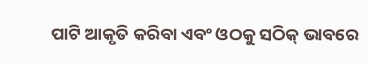ପାଟି ଆକୃତି କରିବା ଏବଂ ଓଠକୁ ସଠିକ୍ ଭାବରେ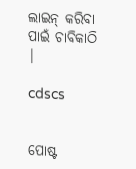ଲାଇନ୍ କରିବା ପାଇଁ ଚାବିକାଠି |

cdscs


ପୋଷ୍ଟ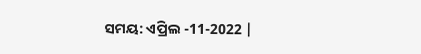ସମୟ: ଏପ୍ରିଲ -11-2022 |